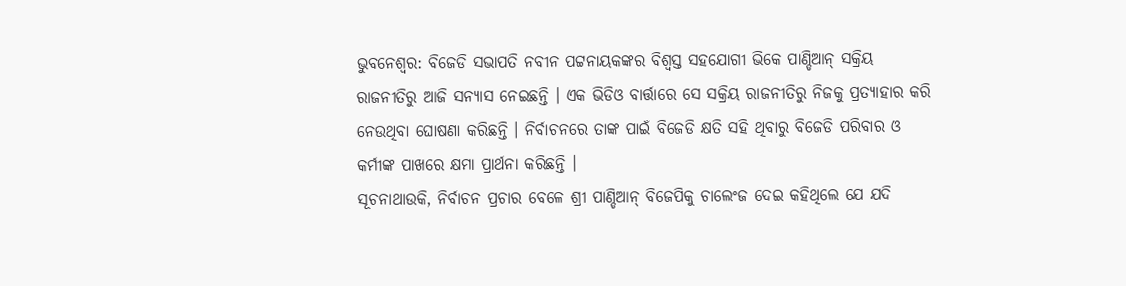ଭୁବନେଶ୍ୱର: ବିଜେଡି ସଭାପତି ନବୀନ ପଟ୍ଟନାୟକଙ୍କର ବିଶ୍ୱସ୍ତ ସହଯୋଗୀ ଭିକେ ପାଣ୍ଡିଆନ୍ ସକ୍ରିୟ ରାଜନୀତିରୁ ଆଜି ସନ୍ୟାସ ନେଇଛନ୍ତି । ଏକ ଭିଡିଓ ବାର୍ତ୍ତାରେ ସେ ସକ୍ରିୟ ରାଜନୀତିରୁ ନିଜକୁ ପ୍ରତ୍ୟାହାର କରି ନେଉଥିବା ଘୋଷଣା କରିଛନ୍ତି । ନିର୍ବାଚନରେ ତାଙ୍କ ପାଇଁ ବିଜେଡି କ୍ଷତି ସହି ଥିବାରୁ ବିଜେଡି ପରିବାର ଓ କର୍ମୀଙ୍କ ପାଖରେ କ୍ଷମା ପ୍ରାର୍ଥନା କରିଛନ୍ତି ।
ସୂଚନାଥାଉକି, ନିର୍ବାଚନ ପ୍ରଚାର ବେଳେ ଶ୍ରୀ ପାଣ୍ଡିଆନ୍ ବିଜେପିକୁ ଚାଲେଂଜ ଦେଇ କହିଥିଲେ ଯେ ଯଦି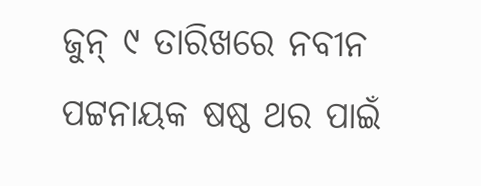ଜୁନ୍ ୯ ତାରିଖରେ ନବୀନ ପଟ୍ଟନାୟକ ଷଷ୍ଠ ଥର ପାଇଁ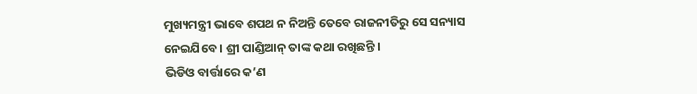ମୁଖ୍ୟମନ୍ତ୍ରୀ ଭାବେ ଶପଥ ନ ନିଅନ୍ତି ତେବେ ରାଜନୀତିରୁ ସେ ସନ୍ୟାସ ନେଇଯିବେ । ଶ୍ରୀ ପାଣ୍ଡିଆନ୍ ତାଙ୍କ କଥା ରଖିଛନ୍ତି ।
ଭିଡିଓ ବାର୍ତ୍ତାରେ କ’ଣ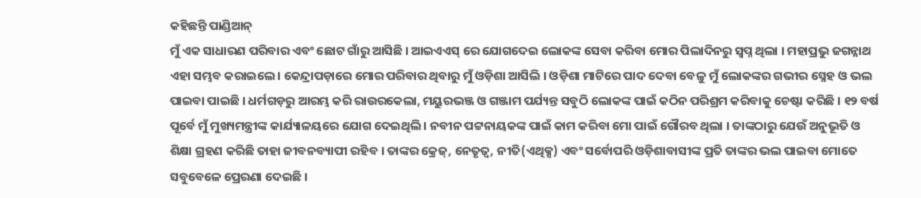କହିଛନ୍ତି ପାଣ୍ଡିଆନ୍
ମୁଁ ଏକ ସାଧାରଣ ପରିବାର ଏବଂ ଛୋଟ ଗାଁରୁ ଆସିଛି । ଆଇଏଏସ୍ ରେ ଯୋଗଦେଇ ଲୋକଙ୍କ ସେବା କରିବା ମୋର ପିଲାଦିନରୁ ସ୍ୱପ୍ନ ଥିଲା । ମହାପ୍ରଭୁ ଜଗନ୍ନାଥ ଏହା ସମ୍ଭବ କରାଇଲେ । କେନ୍ଦ୍ରାପଡ଼ାରେ ମୋର ପରିବାର ଥିବାରୁ ମୁଁ ଓଡ଼ିଶା ଆସିଲି । ଓଡ଼ିଶା ମାଟିରେ ପାଦ ଦେବା ବେଳୁ ମୁଁ ଲୋକଙ୍କର ଗଭୀର ସ୍ନେହ ଓ ଭଲ ପାଇବା ପାଇଛି । ଧର୍ମଗଡ଼ରୁ ଆରମ୍ଭ କରି ରାଉରକେଲା, ମୟୁରଭଞ୍ଜ ଓ ଗଞ୍ଜାମ ପର୍ଯ୍ୟନ୍ତ ସବୁଠି ଲୋକଙ୍କ ପାଇଁ କଠିନ ପରିଶ୍ରମ କରିବାକୁ ଚେଷ୍ଟା କରିଛି । ୧୨ ବର୍ଷ ପୂର୍ବେ ମୁଁ ମୁଖ୍ୟମନ୍ତ୍ରୀଙ୍କ କାର୍ଯ୍ୟାଳୟରେ ଯୋଗ ଦେଇଥିଲି । ନବୀନ ପଟ୍ଟନାୟକଙ୍କ ପାଇଁ କାମ କରିବା ମୋ ପାଇଁ ଗୌରବ ଥିଲା । ତାଙ୍କଠାରୁ ଯେଉଁ ଅନୁଭୂତି ଓ ଶିକ୍ଷା ଗ୍ରହଣ କରିଛି ତାହା ଜୀବନବ୍ୟାପୀ ରହିବ । ତାଙ୍କର କ୍ରେଜ୍, ନେତୃତ୍ୱ, ନୀତି(ଏଥିକ୍ସ) ଏବଂ ସର୍ବୋପରି ଓଡ଼ିଶାବାସୀଙ୍କ ପ୍ରତି ତାଙ୍କର ଭଲ ପାଇବା ମୋତେ ସବୁବେଳେ ପ୍ରେରଣା ଦେଇଛି ।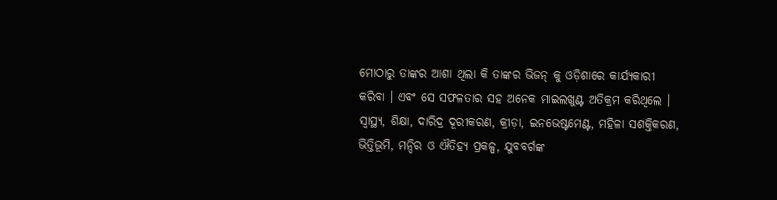ମୋଠାରୁ ତାଙ୍କର ଆଶା ଥିଲା କି ତାଙ୍କର ଭିଜନ୍ କୁ ଓଡ଼ିଶାରେ କାର୍ଯ୍ୟକାରୀ କରିବା । ଏବଂ ସେ ସଫଳତାର ସହ ଅନେକ ମାଇଲଖୁଣ୍ଟ ଅତିକ୍ରମ କରିଥିଲେ । ସ୍ୱାସ୍ଥ୍ୟ, ଶିକ୍ଷା, ଦାରିଦ୍ର ଦୂରୀକରଣ, କ୍ରୀଡ଼ା, ଇନଭେଷ୍ଟମେଣ୍ଟ, ମହିଳା ସଶକ୍ତିକରଣ, ଭିତ୍ତିଭୂମି, ମନ୍ଦିର ଓ ଐତିହ୍ୟ ପ୍ରକଳ୍ପ, ଯୁବବର୍ଗଙ୍କ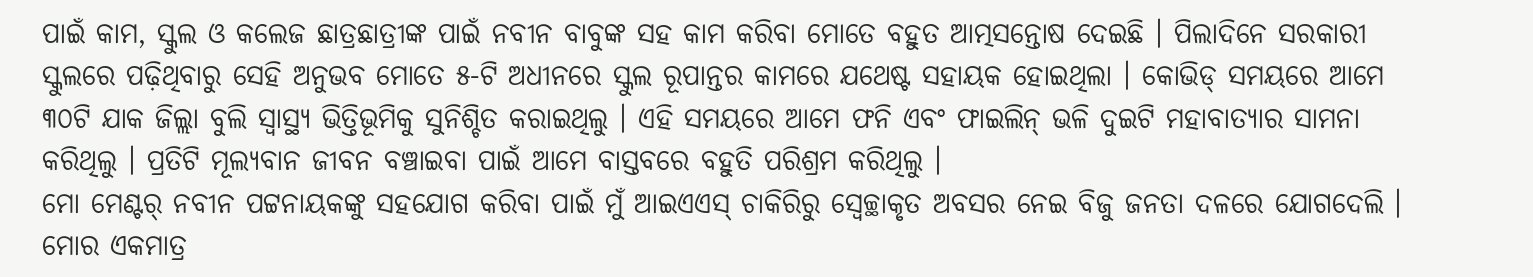ପାଇଁ କାମ, ସ୍କୁଲ ଓ କଲେଜ ଛାତ୍ରଛାତ୍ରୀଙ୍କ ପାଇଁ ନବୀନ ବାବୁଙ୍କ ସହ କାମ କରିବା ମୋତେ ବହୁତ ଆତ୍ମସନ୍ତୋଷ ଦେଇଛି । ପିଲାଦିନେ ସରକାରୀ ସ୍କୁଲରେ ପଢ଼ିଥିବାରୁ ସେହି ଅନୁଭବ ମୋତେ ୫-ଟି ଅଧୀନରେ ସ୍କୁଲ ରୂପାନ୍ତର କାମରେ ଯଥେଷ୍ଟ ସହାୟକ ହୋଇଥିଲା । କୋଭିଡ୍ ସମୟରେ ଆମେ ୩୦ଟି ଯାକ ଜିଲ୍ଲା ବୁଲି ସ୍ୱାସ୍ଥ୍ୟ ଭିତ୍ତିଭୂମିକୁ ସୁନିଶ୍ଚିତ କରାଇଥିଲୁ । ଏହି ସମୟରେ ଆମେ ଫନି ଏବଂ ଫାଇଲିନ୍ ଭଳି ଦୁଇଟି ମହାବାତ୍ୟାର ସାମନା କରିଥିଲୁ । ପ୍ରତିଟି ମୂଲ୍ୟବାନ ଜୀବନ ବଞ୍ଚାଇବା ପାଇଁ ଆମେ ବାସ୍ତବରେ ବହୁତି ପରିଶ୍ରମ କରିଥିଲୁ ।
ମୋ ମେଣ୍ଟର୍ ନବୀନ ପଟ୍ଟନାୟକଙ୍କୁ ସହଯୋଗ କରିବା ପାଇଁ ମୁଁ ଆଇଏଏସ୍ ଚାକିରିରୁ ସ୍ୱେଚ୍ଛାକୃତ ଅବସର ନେଇ ବିଜୁ ଜନତା ଦଳରେ ଯୋଗଦେଲି । ମୋର ଏକମାତ୍ର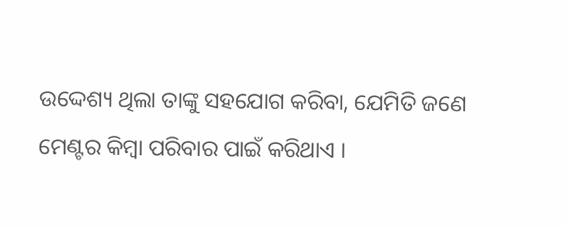ଉଦ୍ଦେଶ୍ୟ ଥିଲା ତାଙ୍କୁ ସହଯୋଗ କରିବା, ଯେମିତି ଜଣେ ମେଣ୍ଟର କିମ୍ବା ପରିବାର ପାଇଁ କରିଥାଏ ।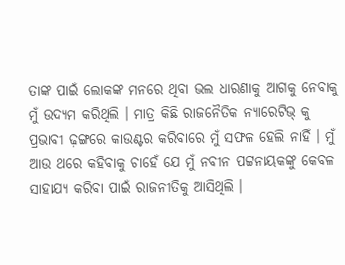ତାଙ୍କ ପାଇଁ ଲୋକଙ୍କ ମନରେ ଥିବା ଭଲ ଧାରଣାକୁ ଆଗକୁ ନେବାକୁ ମୁଁ ଉଦ୍ୟମ କରିଥିଲି । ମାତ୍ର କିଛି ରାଜନୈତିକ ନ୍ୟାରେଟିଭ୍ କୁ ପ୍ରଭାବୀ ଢ଼ଙ୍ଗରେ କାଉଣ୍ଟର କରିବାରେ ମୁଁ ସଫଳ ହେଲି ନାହିଁ । ମୁଁ ଆଉ ଥରେ କହିବାକୁ ଚାହେଁ ଯେ ମୁଁ ନବୀନ ପଟ୍ଟନାୟକଙ୍କୁ କେବଳ ସାହାଯ୍ୟ କରିବା ପାଇଁ ରାଜନୀତିକୁ ଆସିଥିଲି ।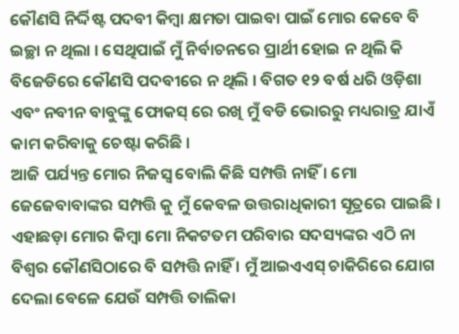କୌଣସି ନିର୍ଦ୍ଦିଷ୍ଟ ପଦବୀ କିମ୍ବା କ୍ଷମତା ପାଇବା ପାଇଁ ମୋର କେବେ ବି ଇଚ୍ଛା ନ ଥିଲା । ସେଥିପାଇଁ ମୁଁ ନିର୍ବାଚନରେ ପ୍ରାର୍ଥୀ ହୋଇ ନ ଥିଲି କି ବିଜେଡିରେ କୌଣସି ପଦବୀରେ ନ ଥିଲି । ବିଗତ ୧୨ ବର୍ଷ ଧରି ଓଡ଼ିଶା ଏବଂ ନବୀନ ବାବୁଙ୍କୁ ଫୋକସ୍ ରେ ରଖି ମୁଁ ବଡି ଭୋରରୁ ମଧ୍ୟରାତ୍ର ଯାଏଁ କାମ କରିବାକୁ ଚେଷ୍ଟା କରିଛି ।
ଆଜି ପର୍ଯ୍ୟନ୍ତ ମୋର ନିଜସ୍ୱ ବୋଲି କିଛି ସମ୍ପତ୍ତି ନାହିଁ । ମୋ ଜେଜେବାବାଙ୍କର ସମ୍ପତ୍ତି କୁ ମୁଁ କେବଳ ଉତ୍ତରାଧିକାରୀ ସୂତ୍ରରେ ପାଇଛି । ଏହାଛଡ଼ା ମୋର କିମ୍ବା ମୋ ନିକଟତମ ପରିବାର ସଦସ୍ୟଙ୍କର ଏଠି ନା ବିଶ୍ୱର କୌଣସିଠାରେ ବି ସମ୍ପତ୍ତି ନାହିଁ । ମୁଁ ଆଇଏଏସ୍ ଚାକିରିରେ ଯୋଗ ଦେଲା ବେଳେ ଯେଉଁ ସମ୍ପତ୍ତି ତାଲିକା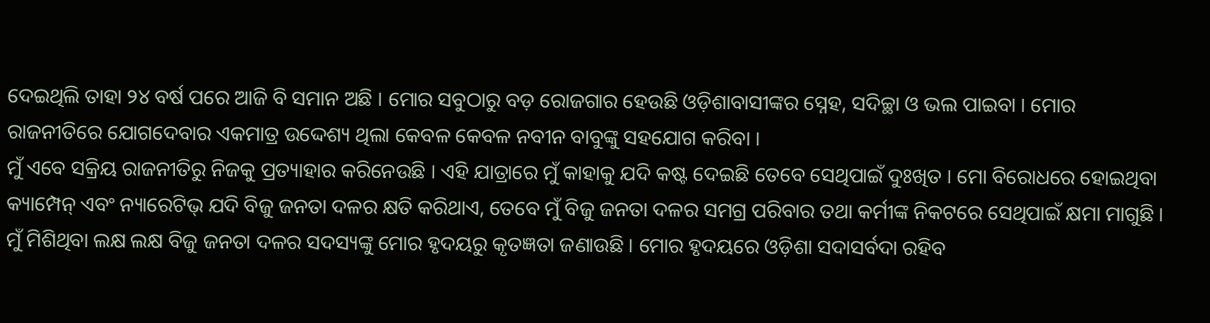ଦେଇଥିଲି ତାହା ୨୪ ବର୍ଷ ପରେ ଆଜି ବି ସମାନ ଅଛି । ମୋର ସବୁଠାରୁ ବଡ଼ ରୋଜଗାର ହେଉଛି ଓଡ଼ିଶାବାସୀଙ୍କର ସ୍ନେହ, ସଦିଚ୍ଛା ଓ ଭଲ ପାଇବା । ମୋର ରାଜନୀତିରେ ଯୋଗଦେବାର ଏକମାତ୍ର ଉଦ୍ଦେଶ୍ୟ ଥିଲା କେବଳ କେବଳ ନବୀନ ବାବୁଙ୍କୁ ସହଯୋଗ କରିବା ।
ମୁଁ ଏବେ ସକ୍ରିୟ ରାଜନୀତିରୁ ନିଜକୁ ପ୍ରତ୍ୟାହାର କରିନେଉଛି । ଏହି ଯାତ୍ରାରେ ମୁଁ କାହାକୁ ଯଦି କଷ୍ଟ ଦେଇଛି ତେବେ ସେଥିପାଇଁ ଦୁଃଖିତ । ମୋ ବିରୋଧରେ ହୋଇଥିବା କ୍ୟାମ୍ପେନ୍ ଏବଂ ନ୍ୟାରେଟିଭ୍ ଯଦି ବିଜୁ ଜନତା ଦଳର କ୍ଷତି କରିଥାଏ, ତେବେ ମୁଁ ବିଜୁ ଜନତା ଦଳର ସମଗ୍ର ପରିବାର ତଥା କର୍ମୀଙ୍କ ନିକଟରେ ସେଥିପାଇଁ କ୍ଷମା ମାଗୁଛି । ମୁଁ ମିଶିଥିବା ଲକ୍ଷ ଲକ୍ଷ ବିଜୁ ଜନତା ଦଳର ସଦସ୍ୟଙ୍କୁ ମୋର ହୃଦୟରୁ କୃତଜ୍ଞତା ଜଣାଉଛି । ମୋର ହୃଦୟରେ ଓଡ଼ିଶା ସଦାସର୍ବଦା ରହିବ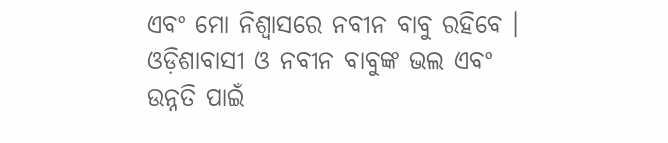ଏବଂ ମୋ ନିଶ୍ୱାସରେ ନବୀନ ବାବୁ ରହିବେ । ଓଡ଼ିଶାବାସୀ ଓ ନବୀନ ବାବୁଙ୍କ ଭଲ ଏବଂ ଉନ୍ନତି ପାଇଁ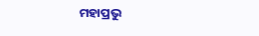ମହାପ୍ରଭୁ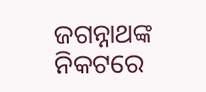ଜଗନ୍ନାଥଙ୍କ ନିକଟରେ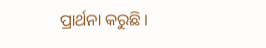ପ୍ରାର୍ଥନା କରୁଛି ।